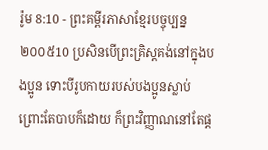រ៉ូម 8:10 - ព្រះគម្ពីរភាសាខ្មែរបច្ចុប្បន្ន ២០០៥10 ប្រសិនបើព្រះគ្រិស្តគង់នៅក្នុងបងប្អូន ទោះបីរូបកាយរបស់បងប្អូនស្លាប់ ព្រោះតែបាបក៏ដោយ ក៏ព្រះវិញ្ញាណនៅតែផ្ដ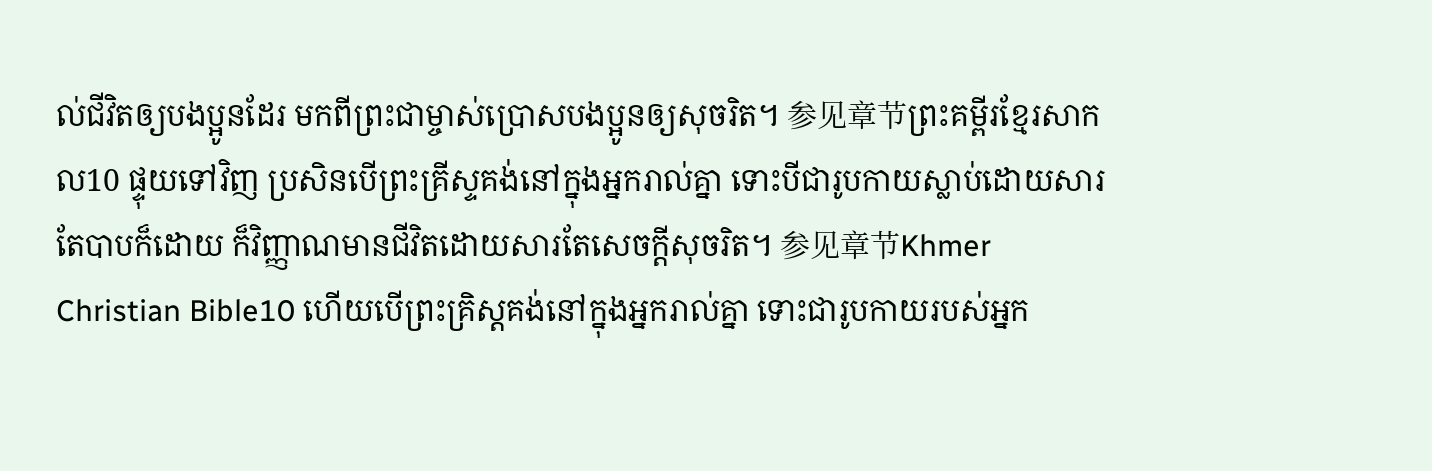ល់ជីវិតឲ្យបងប្អូនដែរ មកពីព្រះជាម្ចាស់ប្រោសបងប្អូនឲ្យសុចរិត។ 参见章节ព្រះគម្ពីរខ្មែរសាកល10 ផ្ទុយទៅវិញ ប្រសិនបើព្រះគ្រីស្ទគង់នៅក្នុងអ្នករាល់គ្នា ទោះបីជារូបកាយស្លាប់ដោយសារតែបាបក៏ដោយ ក៏វិញ្ញាណមានជីវិតដោយសារតែសេចក្ដីសុចរិត។ 参见章节Khmer Christian Bible10 ហើយបើព្រះគ្រិស្ដគង់នៅក្នុងអ្នករាល់គ្នា ទោះជារូបកាយរបស់អ្នក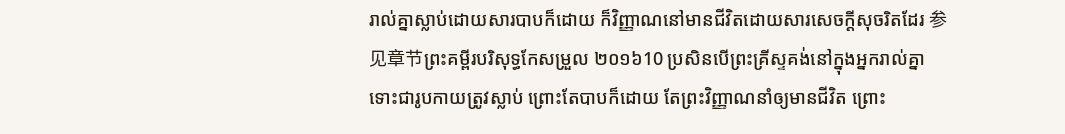រាល់គ្នាស្លាប់ដោយសារបាបក៏ដោយ ក៏វិញ្ញាណនៅមានជីវិតដោយសារសេចក្ដីសុចរិតដែរ 参见章节ព្រះគម្ពីរបរិសុទ្ធកែសម្រួល ២០១៦10 ប្រសិនបើព្រះគ្រីស្ទគង់នៅក្នុងអ្នករាល់គ្នា ទោះជារូបកាយត្រូវស្លាប់ ព្រោះតែបាបក៏ដោយ តែព្រះវិញ្ញាណនាំឲ្យមានជីវិត ព្រោះ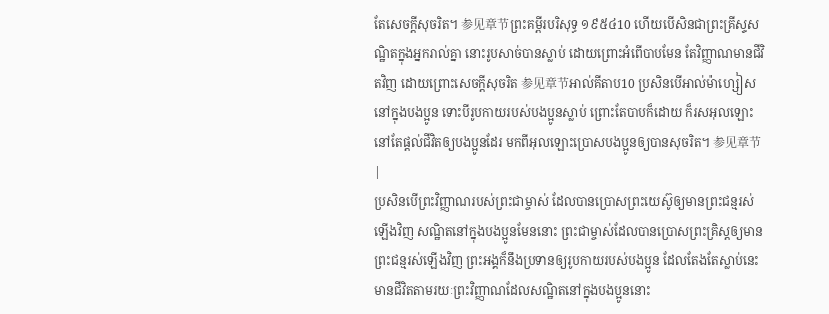តែសេចក្តីសុចរិត។ 参见章节ព្រះគម្ពីរបរិសុទ្ធ ១៩៥៤10 ហើយបើសិនជាព្រះគ្រីស្ទសណ្ឋិតក្នុងអ្នករាល់គ្នា នោះរូបសាច់បានស្លាប់ ដោយព្រោះអំពើបាបមែន តែវិញ្ញាណមានជីវិតវិញ ដោយព្រោះសេចក្ដីសុចរិត 参见章节អាល់គីតាប10 ប្រសិនបើអាល់ម៉ាហ្សៀសនៅក្នុងបងប្អូន ទោះបីរូបកាយរបស់បងប្អូនស្លាប់ ព្រោះតែបាបក៏ដោយ ក៏រសអុលឡោះនៅតែផ្ដល់ជីវិតឲ្យបងប្អូនដែរ មកពីអុលឡោះប្រោសបងប្អូនឲ្យបានសុចរិត។ 参见章节 |
ប្រសិនបើព្រះវិញ្ញាណរបស់ព្រះជាម្ចាស់ ដែលបានប្រោសព្រះយេស៊ូឲ្យមានព្រះជន្មរស់ឡើងវិញ សណ្ឋិតនៅក្នុងបងប្អូនមែននោះ ព្រះជាម្ចាស់ដែលបានប្រោសព្រះគ្រិស្តឲ្យមានព្រះជន្មរស់ឡើងវិញ ព្រះអង្គក៏នឹងប្រទានឲ្យរូបកាយរបស់បងប្អូន ដែលតែងតែស្លាប់នេះ មានជីវិតតាមរយៈព្រះវិញ្ញាណដែលសណ្ឋិតនៅក្នុងបងប្អូននោះ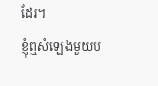ដែរ។
ខ្ញុំឮសំឡេងមួយប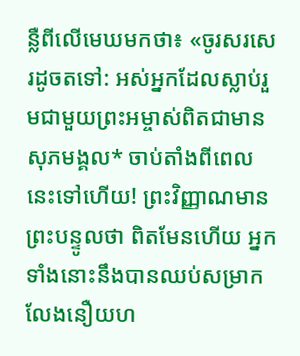ន្លឺពីលើមេឃមកថា៖ «ចូរសរសេរដូចតទៅ: អស់អ្នកដែលស្លាប់រួមជាមួយព្រះអម្ចាស់ពិតជាមានសុភមង្គល* ចាប់តាំងពីពេលនេះទៅហើយ! ព្រះវិញ្ញាណមានព្រះបន្ទូលថា ពិតមែនហើយ អ្នកទាំងនោះនឹងបានឈប់សម្រាក លែងនឿយហ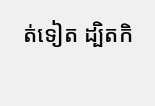ត់ទៀត ដ្បិតកិ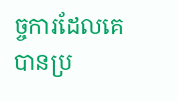ច្ចការដែលគេបានប្រ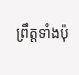ព្រឹត្តទាំងប៉ុ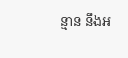ន្មាន នឹងអ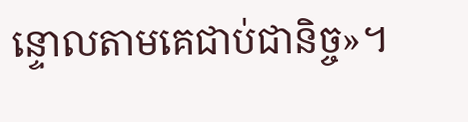ន្ទោលតាមគេជាប់ជានិច្ច»។